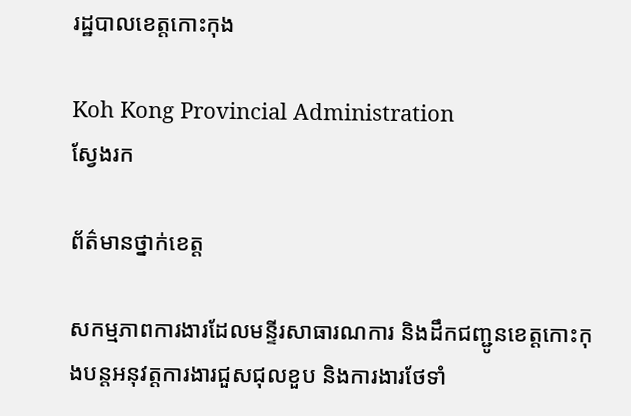រដ្ឋបាលខេត្តកោះកុង

Koh Kong Provincial Administration
ស្វែងរក

ព័ត៌មានថ្នាក់ខេត្ត

សកម្មភាពការងារដែលមន្ទីរសាធារណការ និងដឹកជញ្ជូនខេត្តកោះកុងបន្តអនុវត្តការងារជួសជុលខួប និងការងារថែទាំ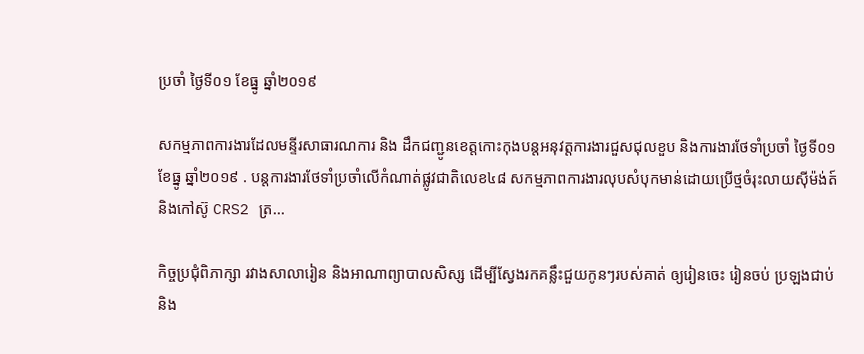ប្រចាំ ថ្ងៃទី០១ ខែធ្នូ ឆ្នាំ២០១៩

សកម្មភាពការងារដែលមន្ទីរសាធារណការ និង ដឹកជញ្ជូនខេត្តកោះកុងបន្តអនុវត្តការងារជួសជុលខួប និងការងារថែទាំប្រចាំ ថ្ងៃទី០១ ខែធ្នូ ឆ្នាំ២០១៩ . បន្តការងារថែទាំប្រចាំលើកំណាត់ផ្លូវជាតិលេខ៤៨ សកម្មភាពការងារលុបសំបុកមាន់ដោយប្រើថ្មចំរុះលាយស៊ីម៉ង់ត៍និងកៅស៊ូ CRS2 ត្រ...

កិច្ចប្រជុំពិភាក្សា រវាងសាលារៀន និងអាណាព្យាបាលសិស្ស ដើម្បីស្វែងរកគន្លឹះជួយកូនៗរបស់គាត់ ឲ្យរៀនចេះ រៀនចប់ ប្រឡងជាប់ និង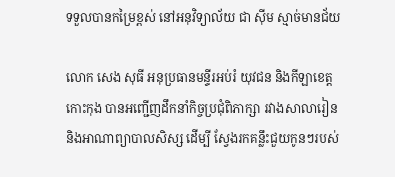ទទួលបានកម្រៃខ្ពស់ នៅអនុវិទ្យាល័យ ជា ស៊ីម ស្មាច់មានជ័យ

លោក សេង សុធី អនុប្រធានមន្ទីរអប់រំ យុវជន និងកីឡាខេត្តកោះកុង បានអញ្ជើញដឹកនាំកិច្ចប្រជុំពិភាក្សា រវាងសាលារៀន និងអាណាព្យាបាលសិស្ស ដើម្បី ស្វែងរកគន្លឹះជួយកូនៗរបស់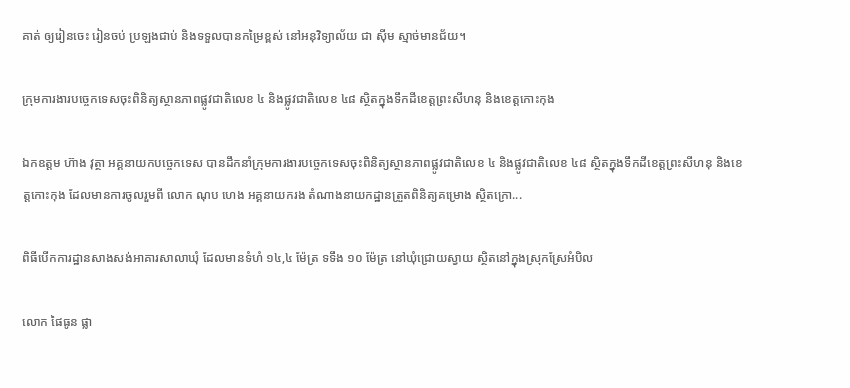គាត់ ឲ្យរៀនចេះ រៀនចប់ ប្រឡងជាប់ និងទទួលបានកម្រៃខ្ពស់ នៅអនុវិទ្យាល័យ ជា ស៊ីម ស្មាច់មានជ័យ។

ក្រុមការងារបច្ចេកទេសចុះពិនិត្យស្ថានភាពផ្លូវជាតិលេខ ៤ និងផ្លូវជាតិលេខ ៤៨ ស្ថិតក្នុងទឹកដីខេត្តព្រះសីហនុ និងខេត្តកោះកុង

ឯកឧត្តម ហ៊ាង វុត្ថា អគ្គនាយកបច្ចេកទេស បានដឹកនាំក្រុមការងារបច្ចេកទេសចុះពិនិត្យស្ថានភាពផ្លូវជាតិលេខ ៤ និងផ្លូវជាតិលេខ ៤៨ ស្ថិតក្នុងទឹកដីខេត្តព្រះសីហនុ និងខេត្តកោះកុង ដែលមានការចូលរួមពី លោក ណុប ហេង អគ្គនាយករង តំណាងនាយកដ្ឋានត្រួតពិនិត្យគម្រោង ស្ថិតក្រោ...

ពិធីបើកការដ្ឋានសាងសង់អាគារសាលាឃុំ ដែលមានទំហំ ១៤,៤ ម៉ែត្រ ទទឹង ១០ ម៉ែត្រ នៅឃុំជ្រោយស្វាយ ស្ថិតនៅក្នុងស្រុកស្រែអំបិល

លោក ផៃធូន ផ្លា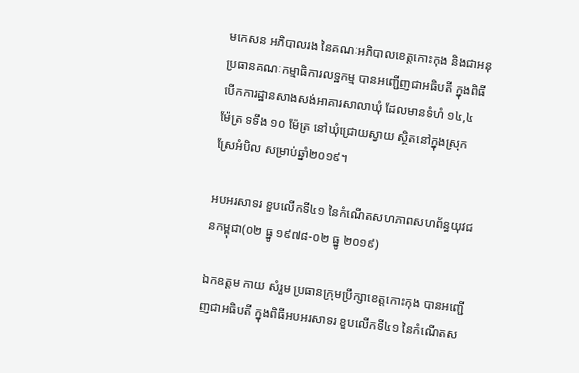មកេសន អភិបាលរង នៃគណៈអភិបាលខេត្តកោះកុង និងជាអនុប្រធានគណៈកម្មាធិការលទ្ឋកម្ម បានអញ្ជើញជាអធិបតី ក្នុងពិធីបើកការដ្ឋានសាងសង់អាគារសាលាឃុំ ដែលមានទំហំ ១៤,៤ ម៉ែត្រ ទទឹង ១០ ម៉ែត្រ នៅឃុំជ្រោយស្វាយ ស្ថិតនៅក្នុងស្រុកស្រែអំបិល សម្រាប់ឆ្នាំ២០១៩។

អបអរសាទរ ខួបលើកទី៤១ នៃកំណើតសហភាពសហព័ន្ធយុវជនកម្ពុជា(០២ ធ្នូ ១៩៧៨-០២ ធ្នូ ២០១៩)

ឯកឧត្តម កាយ សំរួម ប្រធានក្រុមប្រឹក្សាខេត្តកោះកុង បានអញ្ជើញជាអធិបតី ក្នុងពិធីអបអរសាទរ ខួបលើកទី៤១ នៃកំណើតស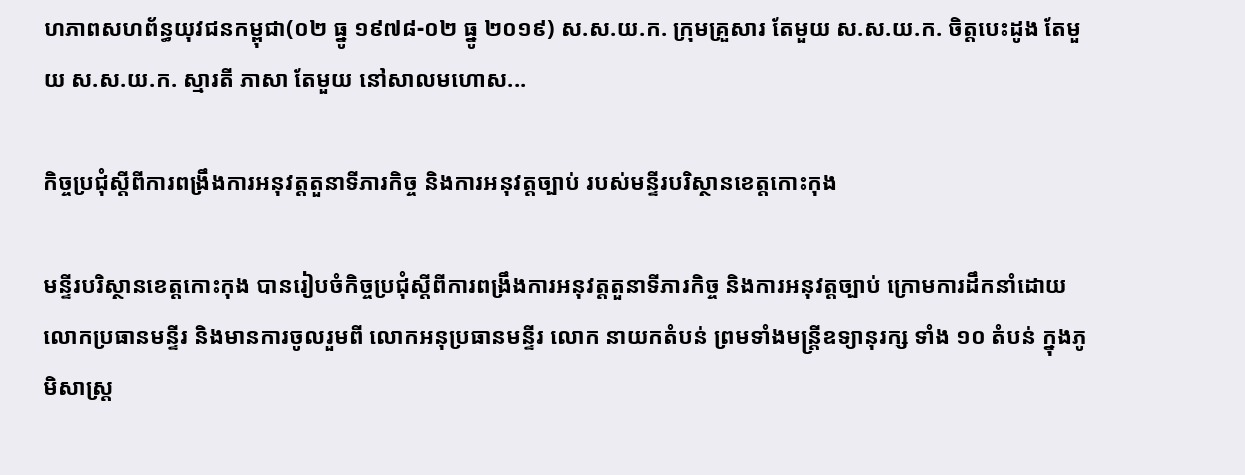ហភាពសហព័ន្ធយុវជនកម្ពុជា(០២ ធ្នូ ១៩៧៨-០២ ធ្នូ ២០១៩) ស.ស.យ.ក. ក្រុមគ្រួសារ តែមួយ ស.ស.យ.ក. ចិត្តបេះដូង តែមួយ ស.ស.យ.ក. ស្មារតី ភាសា តែមួយ នៅសាលមហោស...

កិច្ចប្រជុំស្តីពីការពង្រឹងការអនុវត្តតួនាទីភារកិច្ច និងការអនុវត្តច្បាប់ របស់មន្ទីរបរិស្ថានខេត្តកោះកុង

មន្ទីរបរិស្ថានខេត្តកោះកុង បានរៀបចំកិច្ចប្រជុំស្តីពីការពង្រឹងការអនុវត្តតួនាទីភារកិច្ច និងការអនុវត្តច្បាប់ ក្រោមការដឹកនាំដោយលោកប្រធានមន្ទីរ និងមានការចូលរួមពី លោកអនុប្រធានមន្ទីរ លោក នាយកតំបន់ ព្រមទាំងមន្ត្រីឧទ្យានុរក្ស ទាំង ១០ តំបន់ ក្នុងភូមិសាស្ត្រ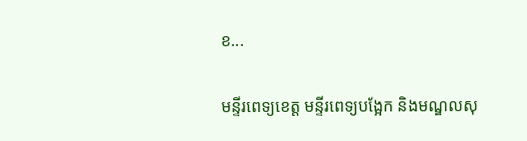ខ...

មន្ទីរពេទ្យខេត្ត មន្ទីរពេទ្យបង្អែក និងមណ្ឌលសុ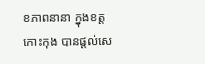ខភាពនានា ក្នុងខត្តកោះកុង បានផ្តល់សេ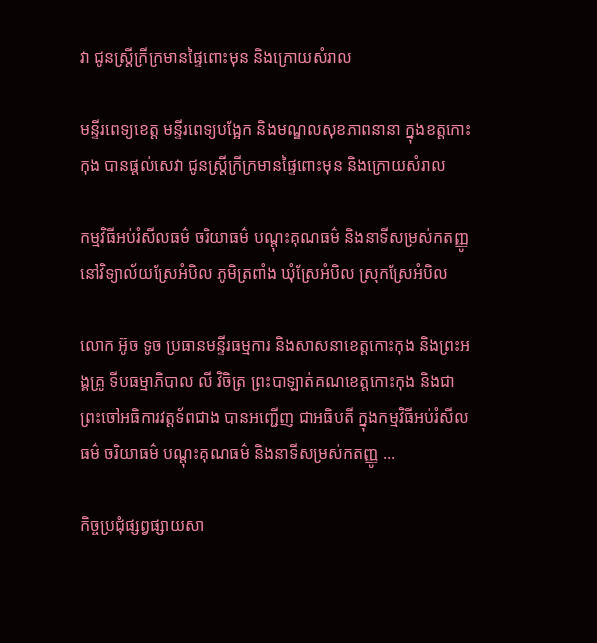វា ជូនស្ត្រីក្រីក្រមានផ្ទៃពោះមុន និងក្រោយសំរាល

មន្ទីរពេទ្យខេត្ត មន្ទីរពេទ្យបង្អែក និងមណ្ឌលសុខភាពនានា ក្នុងខត្តកោះកុង បានផ្តល់សេវា ជូនស្ត្រីក្រីក្រមានផ្ទៃពោះមុន និងក្រោយសំរាល

កម្មវិធីអប់រំសីលធម៌ ចរិយាធម៌ បណ្តុះគុណធម៌ និងនាទីសម្រស់កតញ្ញូ នៅវិទ្យាល័យស្រែអំបិល ភូមិត្រពាំង ឃុំស្រែអំបិល ស្រុកស្រែអំបិល

លោក អ៊ូច ទូច ប្រធានមន្ទីរធម្មការ និងសាសនាខេត្តកោះកុង និងព្រះអង្គគ្រូ ទីបធម្មាភិបាល លី វិចិត្រ ព្រះបាឡាត់គណខេត្តកោះកុង និងជាព្រះចៅអធិការវត្តទ័ពជាង បានអញ្ជើញ ជាអធិបតី ក្នុងកម្មវិធីអប់រំសីលធម៌ ចរិយាធម៌ បណ្តុះគុណធម៌ និងនាទីសម្រស់កតញ្ញូ ...

កិច្ចប្រជុំផ្សព្វផ្សាយសា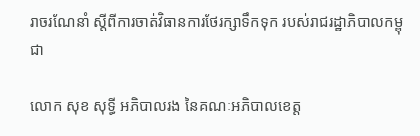រាចរណែនាំ ស្តីពីការចាត់វិធានការថែរក្សាទឹកទុក របស់រាជរដ្ឋាភិបាលកម្ពុជា

លោក សុខ សុទ្ធី អភិបាលរង នៃគណៈអភិបាលខេត្ត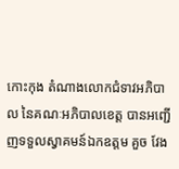កោះកុង តំណាងលោកជំទាវអភិបាល នៃគណៈអភិបាលខេត្ត បានអញ្ជើញទទួលស្វាគមន៍ឯកឧត្តម គួច វែង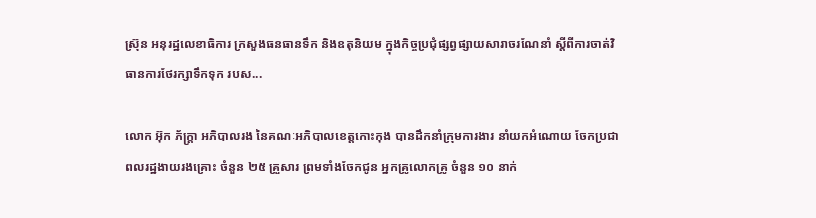ស្រ៊ុន អនុរដ្ឋលេខាធិការ ក្រសួងធនធានទឹក និងឧតុនិយម ក្នុងកិច្ចប្រជុំផ្សព្វផ្សាយសារាចរណែនាំ ស្តីពីការចាត់វិធានការថែរក្សាទឹកទុក របស...

លោក អ៊ុក ភ័ក្ត្រា អភិបាលរង នៃគណៈអភិបាលខេត្តកោះកុង បានដឹកនាំក្រុមការងារ នាំយកអំណោយ ចែកប្រជាពលរដ្ឋងាយរងគ្រោះ ចំនួន ២៥ គ្រួសារ ព្រមទាំងចែកជូន អ្នកគ្រូលោកគ្រូ ចំនួន ១០ នាក់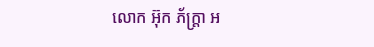លោក អ៊ុក ភ័ក្ត្រា អ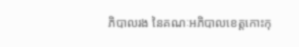ភិបាលរង នៃគណៈអភិបាលខេត្តកោះកុ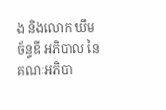ង និងលោក ឃឹម ច័ន្ទឌី អភិបាល នៃគណៈអភិបា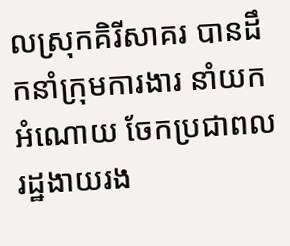លស្រុកគិរីសាគរ បានដឹកនាំក្រុមការងារ នាំយកអំណោយ ចែកប្រជាពលរដ្ឋងាយរង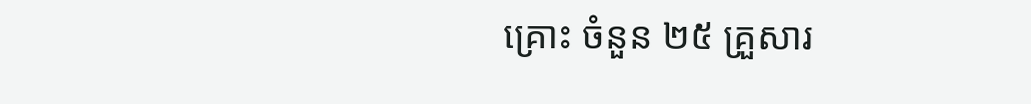គ្រោះ ចំនួន ២៥ គ្រួសារ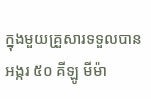ក្នុងមួយគ្រួសារទទួលបាន អង្ករ ៥០ គីឡូ មីម៉ា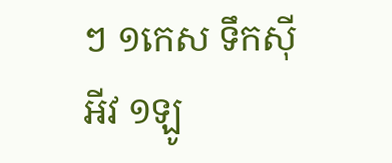ៗ ១កេស ទឹកសុីអីវ ១ឡូ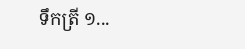ទឹកត្រី ១...